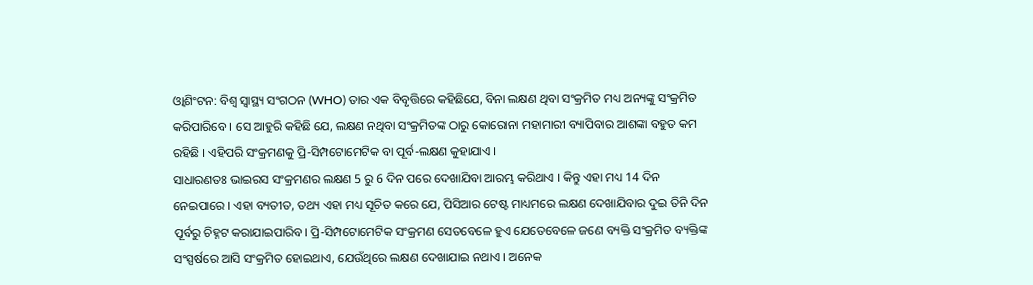ଓ୍ବାଶିଂଟନ: ବିଶ୍ୱ ସ୍ୱାସ୍ଥ୍ୟ ସଂଗଠନ (WHO) ତାର ଏକ ବିବୃତ୍ତିରେ କହିଛିଯେ, ବିନା ଲକ୍ଷଣ ଥିବା ସଂକ୍ରମିତ ମଧ୍ୟ ଅନ୍ୟଙ୍କୁ ସଂକ୍ରମିତ କରିପାରିବେ । ସେ ଆହୁରି କହିଛି ଯେ, ଲକ୍ଷଣ ନଥିବା ସଂକ୍ରମିତଙ୍କ ଠାରୁ କୋରୋନା ମହାମାରୀ ବ୍ୟାପିବାର ଆଶଙ୍କା ବହୁତ କମ ରହିଛି । ଏହିପରି ସଂକ୍ରମଣକୁ ପ୍ରି-ସିମ୍ପଟୋମେଟିକ ବା ପୂର୍ବ-ଲକ୍ଷଣ କୁହାଯାଏ ।
ସାଧାରଣତଃ ଭାଇରସ ସଂକ୍ରମଣର ଲକ୍ଷଣ 5 ରୁ 6 ଦିନ ପରେ ଦେଖାଯିବା ଆରମ୍ଭ କରିଥାଏ । କିନ୍ତୁ ଏହା ମଧ୍ୟ 14 ଦିନ ନେଇପାରେ । ଏହା ବ୍ୟତୀତ, ତଥ୍ୟ ଏହା ମଧ୍ୟ ସୂଚିତ କରେ ଯେ, ପିସିଆର ଟେଷ୍ଟ ମାଧ୍ୟମରେ ଲକ୍ଷଣ ଦେଖାଯିବାର ଦୁଇ ତିନି ଦିନ ପୂର୍ବରୁ ଚିହ୍ନଟ କରାଯାଇପାରିବ। ପ୍ରି-ସିମ୍ପଟୋମେଟିକ ସଂକ୍ରମଣ ସେତବେଳେ ହୁଏ ଯେତେବେଳେ ଜଣେ ବ୍ୟକ୍ତି ସଂକ୍ରମିତ ବ୍ୟକ୍ତିଙ୍କ ସଂସ୍ପର୍ଷରେ ଆସି ସଂକ୍ରମିତ ହୋଇଥାଏ, ଯେଉଁଥିରେ ଲକ୍ଷଣ ଦେଖାଯାଇ ନଥାଏ । ଅନେକ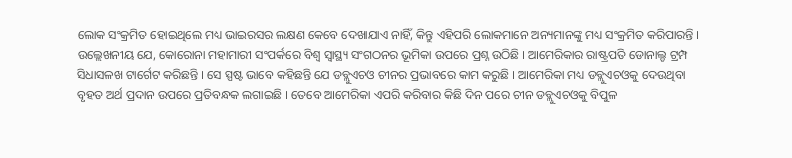ଲୋକ ସଂକ୍ରମିତ ହୋଇଥିଲେ ମଧ୍ୟ ଭାଇରସର ଲକ୍ଷଣ କେବେ ଦେଖାଯାଏ ନାହିଁ, କିନ୍ତୁ ଏହିପରି ଲୋକମାନେ ଅନ୍ୟମାନଙ୍କୁ ମଧ୍ୟ ସଂକ୍ରମିତ କରିପାରନ୍ତି ।
ଉଲ୍ଲେଖନୀୟ ଯେ, କୋରୋନା ମହାମାରୀ ସଂପର୍କରେ ବିଶ୍ୱ ସ୍ୱାସ୍ଥ୍ୟ ସଂଗଠନର ଭୂମିକା ଉପରେ ପ୍ରଶ୍ନ ଉଠିଛି । ଆମେରିକାର ରାଷ୍ଟ୍ରପତି ଡୋନାଲ୍ଡ ଟ୍ରମ୍ପ ସିଧାସଳଖ ଟାର୍ଗେଟ କରିଛନ୍ତି । ସେ ସ୍ପଷ୍ଟ ଭାବେ କହିଛନ୍ତି ଯେ ଡବ୍ଲୁଏଚଓ ଚୀନର ପ୍ରଭାବରେ କାମ କରୁଛି । ଆମେରିକା ମଧ୍ୟ ଡବ୍ଲୁଏଚଓକୁ ଦେଉଥିବା ବୃହତ ଅର୍ଥ ପ୍ରଦାନ ଉପରେ ପ୍ରତିବନ୍ଧକ ଲଗାଇଛି । ତେବେ ଆମେରିକା ଏପରି କରିବାର କିଛି ଦିନ ପରେ ଚୀନ ଡବ୍ଲୁଏଚଓକୁ ବିପୁଳ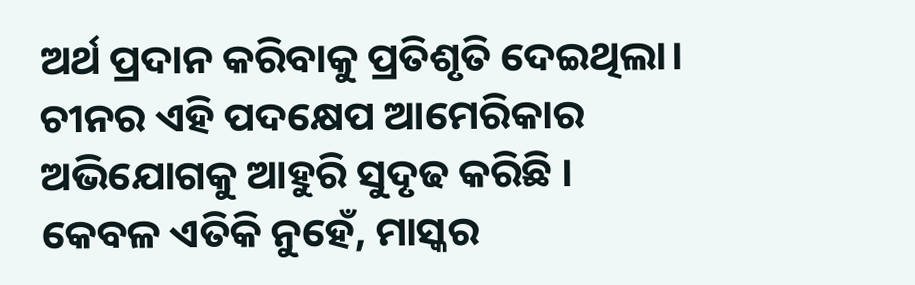ଅର୍ଥ ପ୍ରଦାନ କରିବାକୁ ପ୍ରତିଶୃତି ଦେଇଥିଲା। ଚୀନର ଏହି ପଦକ୍ଷେପ ଆମେରିକାର ଅଭିଯୋଗକୁ ଆହୁରି ସୁଦୃଢ କରିଛି ।
କେବଳ ଏତିକି ନୁହେଁ, ମାସ୍କର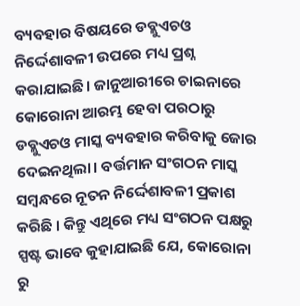ବ୍ୟବହାର ବିଷୟରେ ଡବ୍ଲୁଏଚଓ ନିର୍ଦ୍ଦେଶାବଳୀ ଉପରେ ମଧ୍ୟ ପ୍ରଶ୍ନ କରାଯାଇଛି। ଜାନୁଆରୀରେ ଚାଇନାରେ କୋରୋନା ଆରମ୍ଭ ହେବା ପରଠାରୁ ଡବ୍ଲୁଏଚଓ ମାସ୍କ ବ୍ୟବହାର କରିବାକୁ ଜୋର ଦେଇନଥିଲା। ବର୍ତ୍ତମାନ ସଂଗଠନ ମାସ୍କ ସମ୍ବନ୍ଧରେ ନୂତନ ନିର୍ଦ୍ଦେଶାବଳୀ ପ୍ରକାଶ କରିଛି । କିନ୍ତୁ ଏଥିରେ ମଧ୍ୟ ସଂଗଠନ ପକ୍ଷରୁ ସ୍ପଷ୍ଟ ଭାବେ କୁହାଯାଇଛି ଯେ, କୋରୋନା ରୁ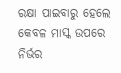ରକ୍ଷା ପାଇବାରୁ ହେଲେ କେବଳ ମାସ୍କ ଉପରେ ନିର୍ଭର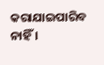କରାଯାଇପାରିବ ନାହିଁ ।